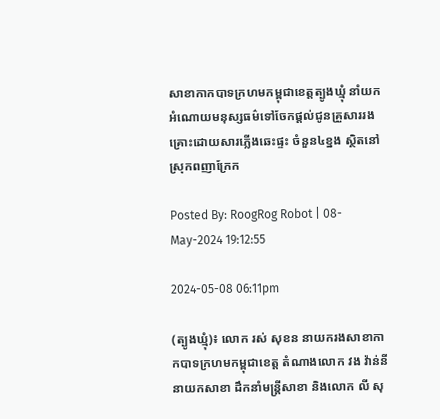សាខាកាកបាទក្រហមកម្ពុជាខេត្តត្បូងឃ្មុំ នាំយកអំណោយមនុស្សធម៌ទៅចែកផ្ដល់ជូនគ្រួសាររងគ្រោះដោយសារភ្លើងឆេះផ្ទះ ចំនួន៤ខ្នង ស្ថិតនៅស្រុកពញាក្រែក

Posted By: RoogRog Robot | 08-May-2024 19:12:55

2024-05-08 06:11pm

(ត្បូងឃ្មុំ)៖ លោក រស់ សុខន នាយករងសាខាកាកបាទក្រហមកម្ពុជាខេត្ត តំណាងលោក វង វ៉ាន់នី នាយកសាខា ដឹកនាំមន្រ្តីសាខា និងលោក លី សុ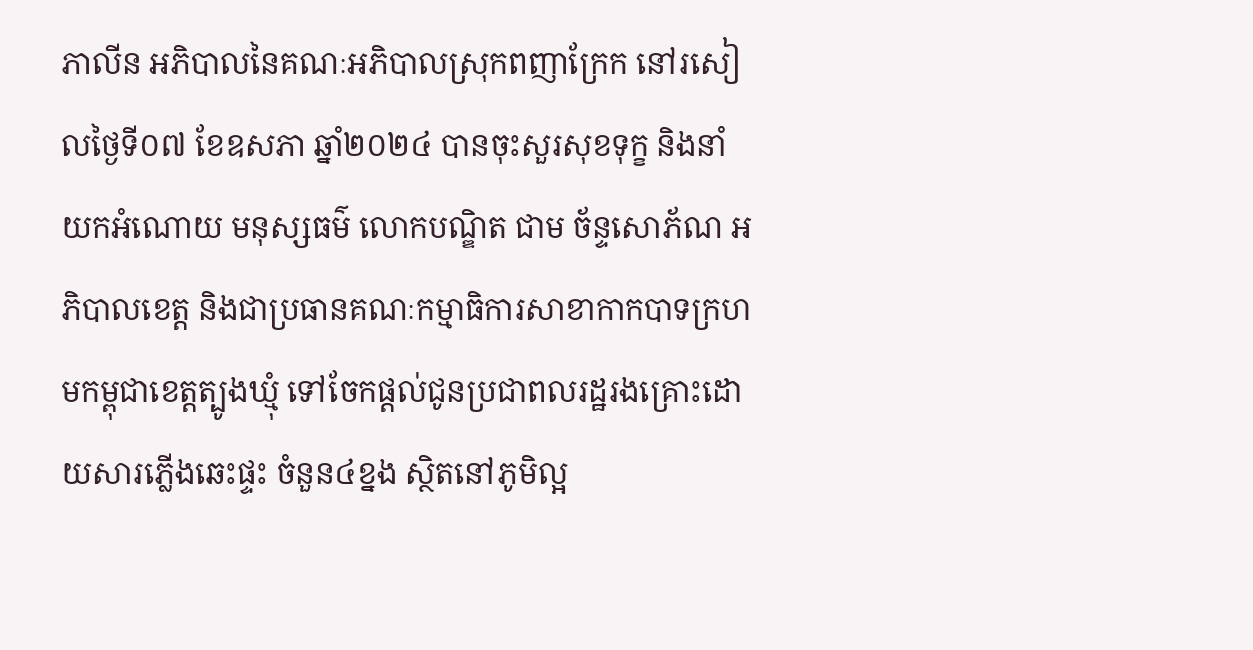ភាលីន អភិបាលនៃគណៈអភិបាលស្រុកពញាក្រែក នៅរសៀលថ្ងៃទី០៧ ខែឧសភា ឆ្នាំ២០២៤ បានចុះសួរសុខទុក្ខ និងនាំយកអំណោយ មនុស្សធម៌ លោកបណ្ឌិត ជាម ច័ន្ទសោភ័ណ អភិបាលខេត្ត និងជាប្រធានគណៈកម្មាធិការសាខាកាកបាទក្រហមកម្ពុជាខេត្តត្បូងឃ្មុំ ទៅចែកផ្ដល់ជូនប្រជាពលរដ្ឋរងគ្រោះដោយសារភ្លើងឆេះផ្ទះ ចំនួន៤ខ្នង ស្ថិតនៅភូមិល្អ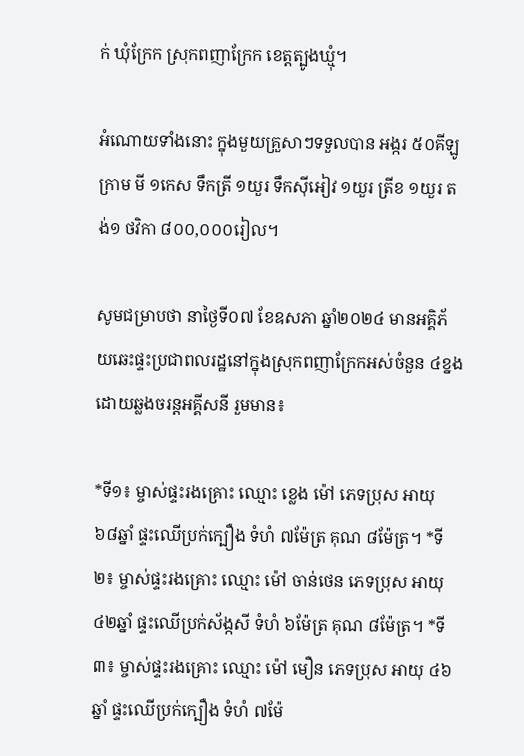ក់ ឃុំក្រែក ស្រុកពញាក្រែក ខេត្តត្បូងឃ្មុំ។

អំណោយទាំងនោះ ក្នុងមួយគ្រួសាៗទទួលបាន អង្ករ ៥០គីឡូក្រាម មី ១កេស ទឹកត្រី ១យួរ ទឹកសុីអៀវ ១យួរ ត្រីខ ១យួរ តង់១ ថវិកា ៨០០,០០០រៀល។

សូមជម្រាបថា នាថ្ងៃទី០៧ ខែឧសភា ឆ្នាំ២០២៤ មានអគ្គិភ័យឆេះផ្ទះប្រជាពលរដ្ឋនៅក្នុងស្រុកពញាក្រែកអស់ចំនួន ៤ខ្នង ដោយឆ្លងចរន្តអគ្គីសនី រួមមាន៖

*ទី១៖ ម្ចាស់ផ្ទះរងគ្រោះ ឈ្មោះ ខ្លេង ម៉ៅ ភេទប្រុស អាយុ ៦៨ឆ្នាំ ផ្ទះឈើប្រក់ក្បឿង ទំហំ ៧ម៉ែត្រ គុណ ៨ម៉ែត្រ។ *ទី២៖ ម្ចាស់ផ្ទះរងគ្រោះ ឈ្មោះ ម៉ៅ ចាន់ថេន ភេទប្រុស អាយុ ៤២ឆ្នាំ ផ្ទះឈើប្រក់ស័ង្កសី ទំហំ ៦ម៉ែត្រ គុណ ៨ម៉ែត្រ។ *ទី៣៖ ម្ចាស់ផ្ទះរងគ្រោះ ឈ្មោះ ម៉ៅ មឿន ភេទប្រុស អាយុ ៤៦ឆ្នាំ ផ្ទះឈើប្រក់ក្បឿង ទំហំ ៧ម៉ែ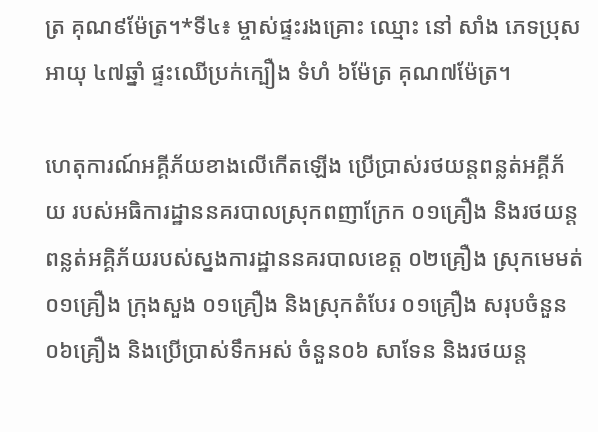ត្រ គុណ៩ម៉ែត្រ។*ទី៤៖ ម្ចាស់ផ្ទះរងគ្រោះ ឈ្មោះ នៅ សាំង ភេទប្រុស អាយុ ៤៧ឆ្នាំ ផ្ទះឈើប្រក់ក្បឿង ទំហំ ៦ម៉ែត្រ គុណ៧ម៉ែត្រ។

ហេតុការណ៍អគ្គីភ័យខាងលើកើតឡើង ប្រើប្រាស់រថយន្តពន្លត់អគ្គីភ័យ របស់អធិការដ្ឋាននគរបាលស្រុកពញាក្រែក ០១គ្រឿង និងរថយន្តពន្លត់អគ្គិភ័យរបស់ស្នងការដ្ឋាននគរបាលខេត្ត ០២គ្រឿង ស្រុកមេមត់០១គ្រឿង ក្រុងសួង ០១គ្រឿង និងស្រុកតំបែរ ០១គ្រឿង សរុបចំនួន ០៦គ្រឿង និងប្រើប្រាស់ទឹកអស់ ចំនួន០៦ សាទែន និងរថយន្ត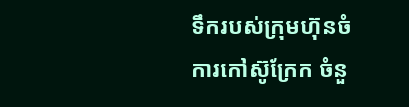ទឹករបស់ក្រុមហ៊ុនចំការកៅស៊ូក្រែក ចំនួ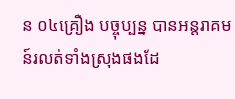ន ០៤គ្រឿង បច្ចុប្បន្ន បានអន្តរាគមន៍រលត់ទាំងស្រុងផងដែ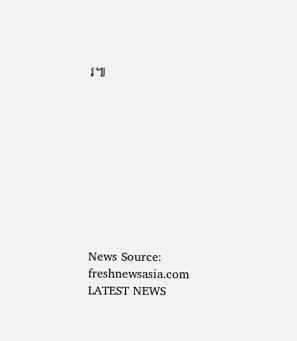រ៕










News Source: freshnewsasia.com
LATEST NEWS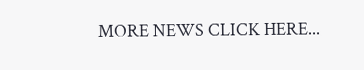MORE NEWS CLICK HERE...